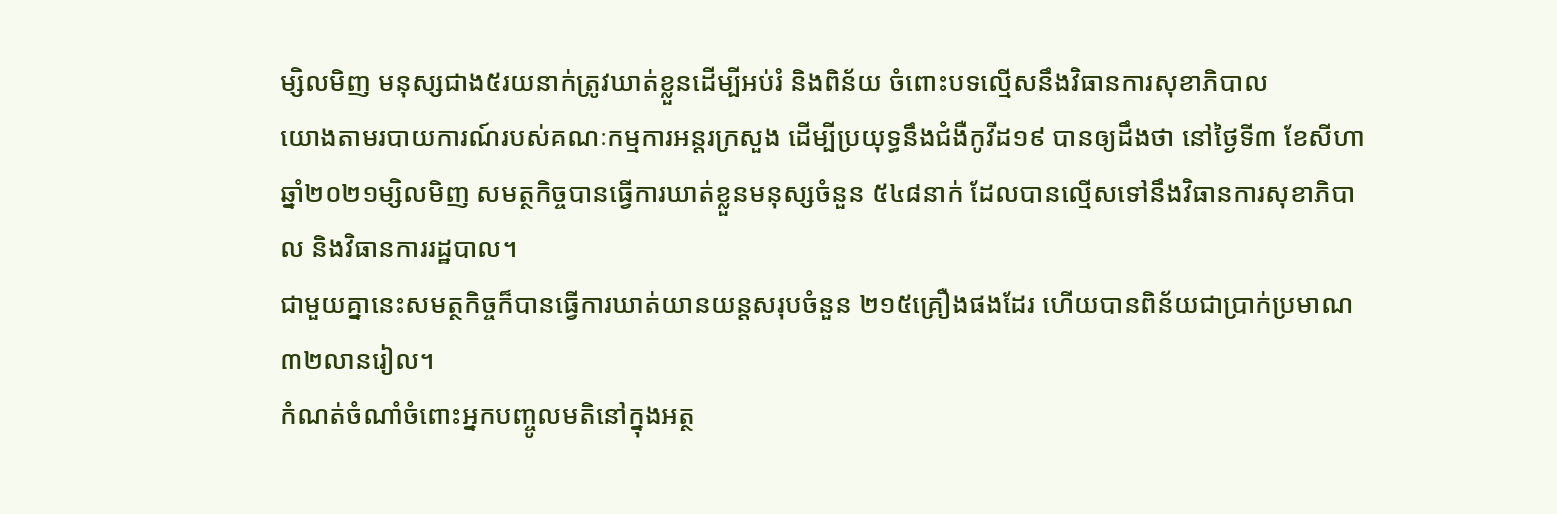ម្សិលមិញ មនុស្សជាង៥រយនាក់ត្រូវឃាត់ខ្លួនដើម្បីអប់រំ និងពិន័យ ចំពោះបទល្មើសនឹងវិធានការសុខាភិបាល
យោងតាមរបាយការណ៍របស់គណៈកម្មការអន្តរក្រសួង ដើម្បីប្រយុទ្ធនឹងជំងឺកូវីដ១៩ បានឲ្យដឹងថា នៅថ្ងៃទី៣ ខែសីហា ឆ្នាំ២០២១ម្សិលមិញ សមត្ថកិច្ចបានធ្វើការឃាត់ខ្លួនមនុស្សចំនួន ៥៤៨នាក់ ដែលបានល្មើសទៅនឹងវិធានការសុខាភិបាល និងវិធានការរដ្ឋបាល។
ជាមួយគ្នានេះសមត្ថកិច្ចក៏បានធ្វើការឃាត់យានយន្តសរុបចំនួន ២១៥គ្រឿងផងដែរ ហើយបានពិន័យជាប្រាក់ប្រមាណ ៣២លានរៀល។
កំណត់ចំណាំចំពោះអ្នកបញ្ចូលមតិនៅក្នុងអត្ថ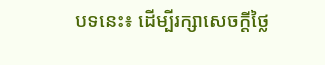បទនេះ៖ ដើម្បីរក្សាសេចក្ដីថ្លៃ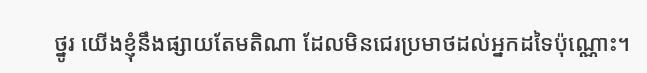ថ្នូរ យើងខ្ញុំនឹងផ្សាយតែមតិណា ដែលមិនជេរប្រមាថដល់អ្នកដទៃប៉ុណ្ណោះ។